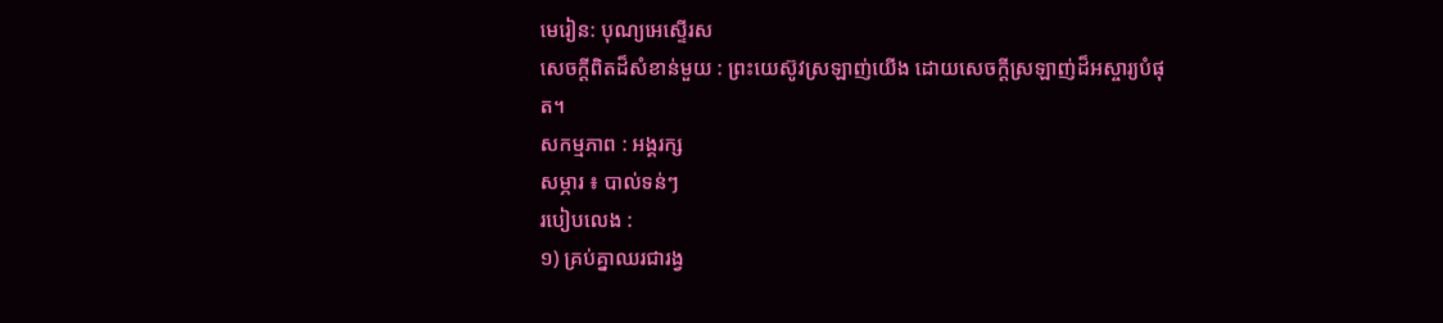មេរៀន: បុណ្យអេស្ទើរស
សេចក្តីពិតដ៏សំខាន់មួយ : ព្រះយេស៊ូវស្រឡាញ់យើង ដោយសេចក្ដីស្រឡាញ់ដ៏អស្ចារ្យបំផុត។
សកម្មភាព : អង្គរក្ស
សម្ភារ ៖ បាល់ទន់ៗ
របៀបលេង :
១) គ្រប់គ្នាឈរជារង្វ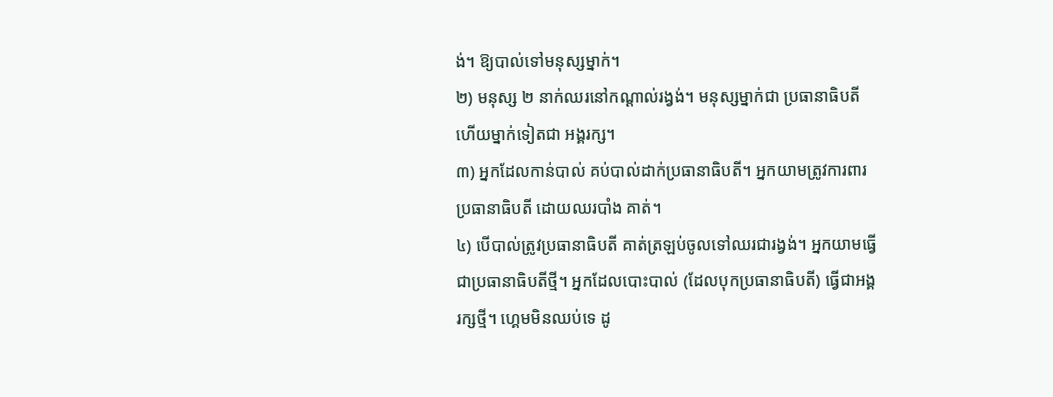ង់។ ឱ្យបាល់ទៅមនុស្សម្នាក់។
២) មនុស្ស ២ នាក់ឈរនៅកណ្ដាល់រង្វង់។ មនុស្សម្នាក់ជា ប្រធានាធិបតី ហើយម្នាក់ទៀតជា អង្គរក្ស។
៣) អ្នកដែលកាន់បាល់ គប់បាល់ដាក់ប្រធានាធិបតី។ អ្នកយាមត្រូវការពារប្រធានាធិបតី ដោយឈរបាំង គាត់។
៤) បើបាល់ត្រូវប្រធានាធិបតី គាត់ត្រឡប់ចូលទៅឈរជារង្វង់។ អ្នកយាមធ្វើជាប្រធានាធិបតីថ្មី។ អ្នកដែលបោះបាល់ (ដែលបុកប្រធានាធិបតី) ធ្វើជាអង្គរក្សថ្មី។ ហ្គេមមិនឈប់ទេ ដូ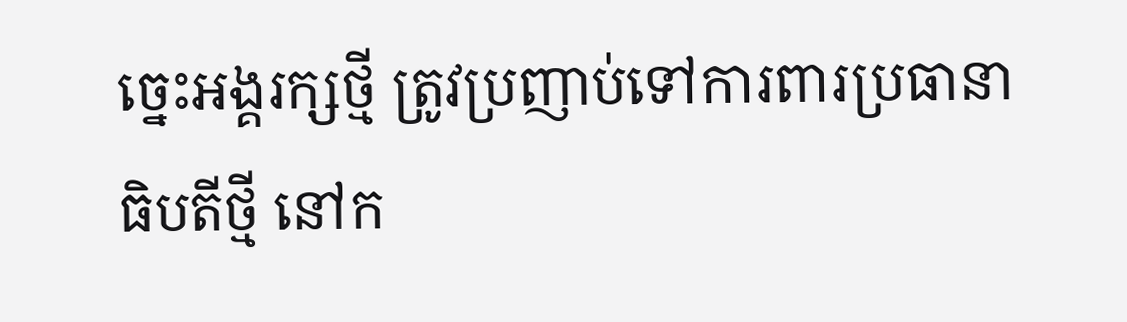ច្នេះអង្គរក្សថ្មី ត្រូវប្រញាប់ទៅការពារប្រធានាធិបតីថ្មី នៅក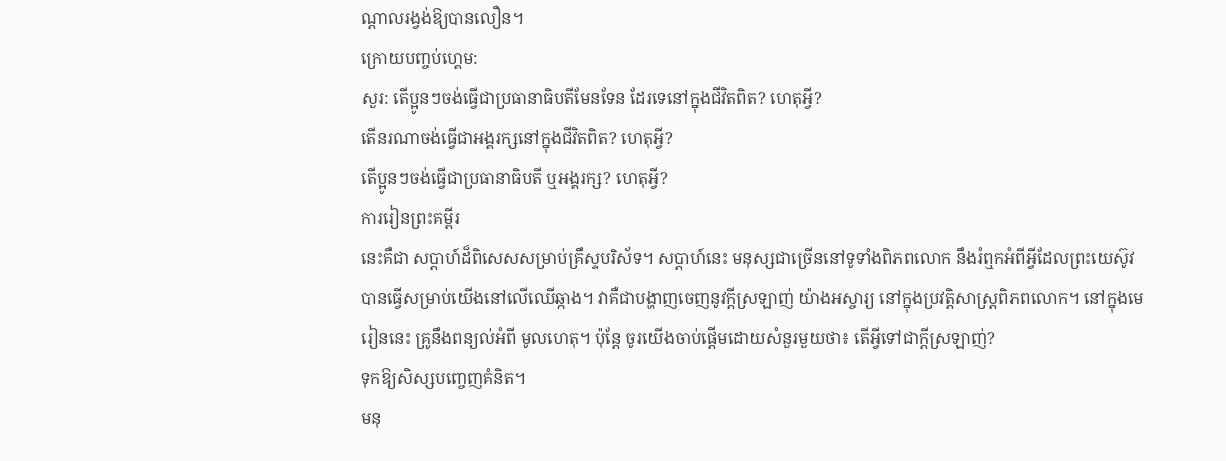ណ្ដាលរង្វង់ឱ្យបានលឿន។
ក្រោយបញ្ចប់ហ្គេម:
សួរ: តើប្អូនៗចង់ធ្វើជាប្រធានាធិបតីមែនទែន ដែរទេនៅក្នុងជីវិតពិត? ហេតុអ្វី?
តើនរណាចង់ធ្វើជាអង្គរក្សនៅក្នុងជីវិតពិត? ហេតុអ្វី?
តើប្អូនៗចង់ធ្វើជាប្រធានាធិបតី ឬអង្គរក្ស? ហេតុអ្វី?
ការរៀនព្រះគម្ពីរ
នេះគឺជា សប្ដាហ៍ដ៏ពិសេសសម្រាប់គ្រឹស្ទបរិស័ទ។ សប្ដាហ៍នេះ មនុស្សជាច្រេីននៅទូទាំងពិភពលោក នឹងរំឮកអំពីអ្វីដែលព្រះយេស៊ូវបានធ្វើសម្រាប់យើងនៅលើឈើឆ្កាង។ វាគឺជាបង្ហាញចេញនូវក្ដីស្រឡាញ់ យ៉ាងអស្ចារ្យ នៅក្នុងប្រវត្តិសាស្ត្រពិភពលោក។ នៅក្នុងមេរៀននេះ គ្រូនឹងពន្យល់អំពី មូលហេតុ។ ប៉ុន្តែ ចូរយើងចាប់ផ្ដើមដោយសំនួរមួយថា៖ តើអ្វីទៅជាក្ដីស្រឡាញ់?
ទុកឱ្យសិស្សបញ្ចេញគំនិត។
មនុ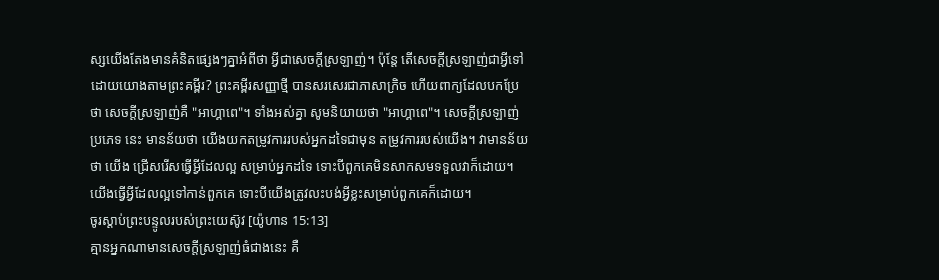ស្សយើងតែងមានគំនិតផ្សេងៗគ្នាអំពីថា អ្វីជាសេចក្ដីស្រឡាញ់។ ប៉ុន្តែ តើសេចក្ដីស្រឡាញ់ជាអ្វីទៅ ដោយយោងតាមព្រះគម្ពីរ? ព្រះគម្ពីរសញ្ញាថ្មី បានសរសេរជាភាសាក្រិច ហើយពាក្យដែលបកប្រែថា សេចក្ដីស្រឡាញ់គឺ "អាហ្គាពេ"។ ទាំងអស់គ្នា សូមនិយាយថា "អាហ្គាពេ"។ សេចក្ដីស្រឡាញ់ប្រភេទ នេះ មានន័យថា យើងយកតម្រូវការរបស់អ្នកដទៃជាមុន តម្រូវការរបស់យើង។ វាមានន័យថា យើង ជ្រើសរើសធ្វើអ្វីដែលល្អ សម្រាប់អ្នកដទៃ ទោះបីពួកគេមិនសាកសមទទួលវាក៏ដោយ។ យើងធ្វើអ្វីដែលល្អទៅកាន់ពួកគេ ទោះបីយើងត្រូវលះបង់អ្វីខ្លះសម្រាប់ពួកគេក៏ដោយ។
ចូរស្ដាប់ព្រះបន្ទូលរបស់ព្រះយេស៊ូវ [យ៉ូហាន 15:13]
គ្មានអ្នកណាមានសេចក្តីស្រឡាញ់ធំជាងនេះ គឺ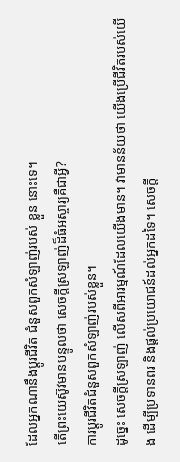ដែលអ្នកណានឹងប្តូរជីវិត ជំនួសពួកសំឡាញ់របស់ ខ្លួន នោះទេ។
តើព្រះយេស៊ូវមានបន្ទូលថា សេចក្ដីស្រឡាញ់ដ៏ធំអស្ចារ្យគឺជាអ្វី?
ការប្ដូរជីវិតជំនួសពួកសំឡាញ់របស់ខ្លួន។
ដូច្នេះ សេចក្ដីស្រឡាញ់ លើសពីអារម្មណ៍ដែលយើងមាន។ វាមានន័យថា យើងប្រើជីវិតរបស់យើង ដើម្បីប្រទានពរ និងផ្ដល់ប្រយោជន៍ដល់អ្នកដទៃ។ សេចក្ដី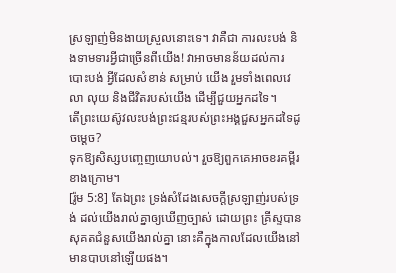ស្រឡាញ់មិនងាយស្រួលនោះទេ។ វាគឺជា ការលះបង់ និងទាមទារអ្វីជាច្រើនពីយើង! វាអាចមានន័យដល់ការបោះបង់ អ្វីដែលសំខាន់ សម្រាប់ យើង រួមទាំងពេលវេលា លុយ និងជីវិតរបស់យើង ដើម្បីជួយអ្នកដទៃ។
តើព្រះយេស៊ូវលះបង់ព្រះជន្មរបស់ព្រះអង្គជួសអ្នកដទៃដូចម្ដេច?
ទុកឱ្យសិស្សបញ្ចេញយោបល់។ រួចឱ្យពួកគេអាចខរគម្ពីរខាងក្រោម។
[រ៉ូម 5:8] តែឯព្រះ ទ្រង់សំដែងសេចក្តីស្រឡាញ់របស់ទ្រង់ ដល់យើងរាល់គ្នាឲ្យឃើញច្បាស់ ដោយព្រះ គ្រីស្ទបានសុគតជំនួសយើងរាល់គ្នា នោះគឺក្នុងកាលដែលយើងនៅមានបាបនៅឡើយផង។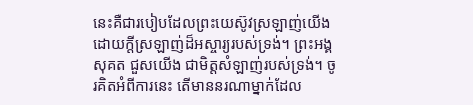នេះគឺជារបៀបដែលព្រះយេស៊ូវស្រឡាញ់យើង ដោយក្ដីស្រឡាញ់ដ៏អស្ចារ្យរបស់ទ្រង់។ ព្រះអង្គសុគត ជួសយើង ជាមិត្តសំឡាញ់របស់ទ្រង់។ ចូរគិតអំពីការនេះ តើមាននរណាម្នាក់ដែល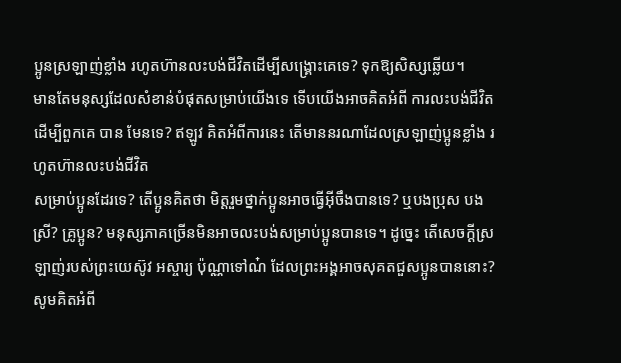ប្អូនស្រឡាញ់ខ្លាំង រហូតហ៊ានលះបង់ជីវិតដើម្បីសង្គ្រោះគេទេ? ទុកឱ្យសិស្សឆ្លើយ។
មានតែមនុស្សដែលសំខាន់បំផុតសម្រាប់យើងទេ ទើបយើងអាចគិតអំពី ការលះបង់ជីវិតដើម្បីពួកគេ បាន មែនទេ? ឥឡូវ គិតអំពីការនេះ តើមាននរណាដែលស្រឡាញ់ប្អូនខ្លាំង រហូតហ៊ានលះបង់ជីវិត
សម្រាប់ប្អូនដែរទេ? តើប្អូនគិតថា មិត្តរួមថ្នាក់ប្អូនអាចធ្វើអ៊ីចឹងបានទេ? ឬបងប្រុស បងស្រី? គ្រូប្អូន? មនុស្សភាគច្រើនមិនអាចលះបង់សម្រាប់ប្អូនបានទេ។ ដូច្នេះ តើសេចក្ដីស្រឡាញ់របស់ព្រះយេស៊ូវ អស្ចារ្យ ប៉ុណ្ណាទៅណ៎ ដែលព្រះអង្គអាចសុគតជួសប្អូនបាននោះ?
សូមគិតអំពី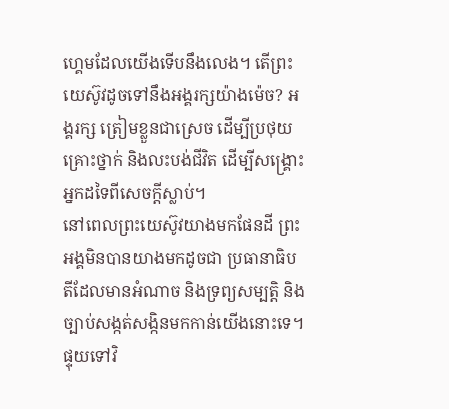ហ្គេមដែលយើងទើបនឹងលេង។ តើព្រះយេស៊ូវដូចទៅនឹងអង្គរក្សយ៉ាងម៉េច? អង្គរក្ស ត្រៀមខ្លួនជាស្រេច ដើម្បីប្រថុយគ្រោះថ្នាក់ និងលះបង់ជីវិត ដើម្បីសង្គ្រោះអ្នកដទៃពីសេចក្ដីស្លាប់។
នៅពេលព្រះយេស៊ូវយាងមកផែនដី ព្រះអង្គមិនបានយាងមកដូចជា ប្រធានាធិបតីដែលមានអំណាច និងទ្រព្យសម្បត្តិ និងច្បាប់សង្កត់សង្កិនមកកាន់យើងនោះទេ។ ផ្ទុយទៅវិ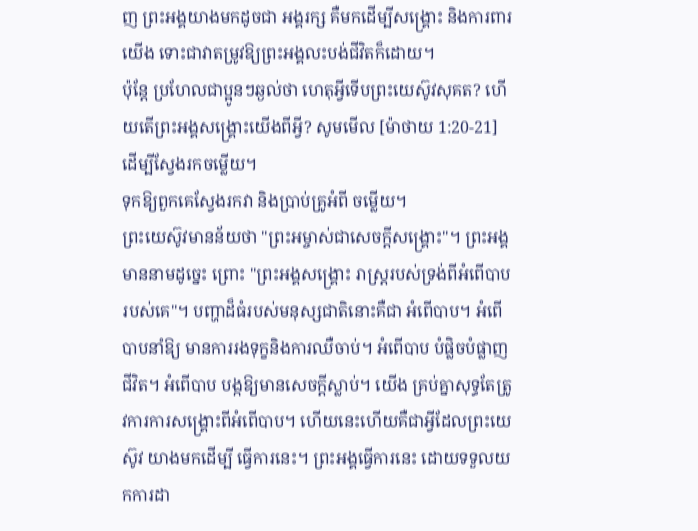ញ ព្រះអង្គយាងមកដូចជា អង្គរក្ស គឺមកដើម្បីសង្គ្រោះ និងការពារយើង ទោះជាវាតម្រូវឱ្យព្រះអង្គលះបង់ជីវិតក៏ដោយ។
ប៉ុន្តែ ប្រហែលជាប្អូនៗឆ្ងល់ថា ហេតុអ្វីទើបព្រះយេស៊ូវសុគត? ហើយតើព្រះអង្គសង្គ្រោះយើងពីអ្វី? សូមមើល [ម៉ាថាយ 1:20-21] ដើម្បីស្វែងរកចម្លើយ។
ទុកឱ្យពួកគេស្វែងរកវា និងប្រាប់គ្រូអំពី ចម្លើយ។
ព្រះយេស៊ូវមានន័យថា "ព្រះអម្ចាស់ជាសេចក្ដីសង្គ្រោះ"។ ព្រះអង្គមាននាមដូច្នេះ ព្រោះ "ព្រះអង្គសង្គ្រោះ រាស្ត្ររបស់ទ្រង់ពីអំពើបាបរបស់គេ"។ បញ្ហាដ៏ធំរបស់មនុស្សជាតិនោះគឺជា អំពើបាប។ អំពើបាបនាំឱ្យ មានការរងទុក្ខនិងការឈឺចាប់។ អំពើបាប បំផ្លិចបំផ្លាញជីវិត។ អំពើបាប បង្កឱ្យមានសេចក្ដីស្លាប់។ យើង គ្រប់គ្នាសុទ្ធតែត្រូវការការសង្គ្រោះពីអំពើបាប។ ហើយនេះហើយគឺជាអ្វីដែលព្រះយេស៊ូវ យាងមកដើម្បី ធ្វើការនេះ។ ព្រះអង្គធ្វើការនេះ ដោយទទួលយកការដា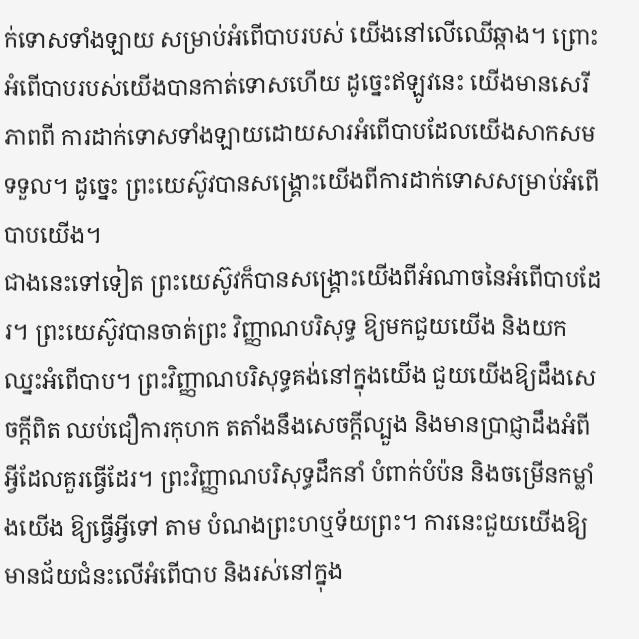ក់ទោសទាំងឡាយ សម្រាប់អំពើបាបរបស់ យើងនៅលើឈើឆ្កាង។ ព្រោះអំពើបាបរបស់យើងបានកាត់ទោសហើយ ដូច្នេះឥឡូវនេះ យើងមានសេរី ភាពពី ការដាក់ទោសទាំងឡាយដោយសារអំពើបាបដែលយើងសាកសមទទួល។ ដូច្នេះ ព្រះយេស៊ូវបានសង្គ្រោះយើងពីការដាក់ទោសសម្រាប់អំពើបាបយើង។
ជាងនេះទៅទៀត ព្រះយេស៊ូវក៏បានសង្គ្រោះយើងពីអំណាចនៃអំពើបាបដែរ។ ព្រះយេស៊ូវបានចាត់ព្រះ វិញ្ញាណបរិសុទ្ធ ឱ្យមកជួយយើង និងយកឈ្នះអំពើបាប។ ព្រះវិញ្ញាណបរិសុទ្ធគង់នៅក្នុងយើង ជួយយើងឱ្យដឹងសេចក្ដីពិត ឈប់ជឿការកុហក តតាំងនឹងសេចក្ដីល្បួង និងមានប្រាជ្ញាដឹងអំពី អ្វីដែលគួរធ្វើដែរ។ ព្រះវិញ្ញាណបរិសុទ្ធដឹកនាំ បំពាក់បំប៉ន និងចម្រើនកម្លាំងយើង ឱ្យធ្វើអ្វីទៅ តាម បំណងព្រះហឬទ័យព្រះ។ ការនេះជួយយើងឱ្យមានជ័យជំនះលើអំពើបាប និងរស់នៅក្នុង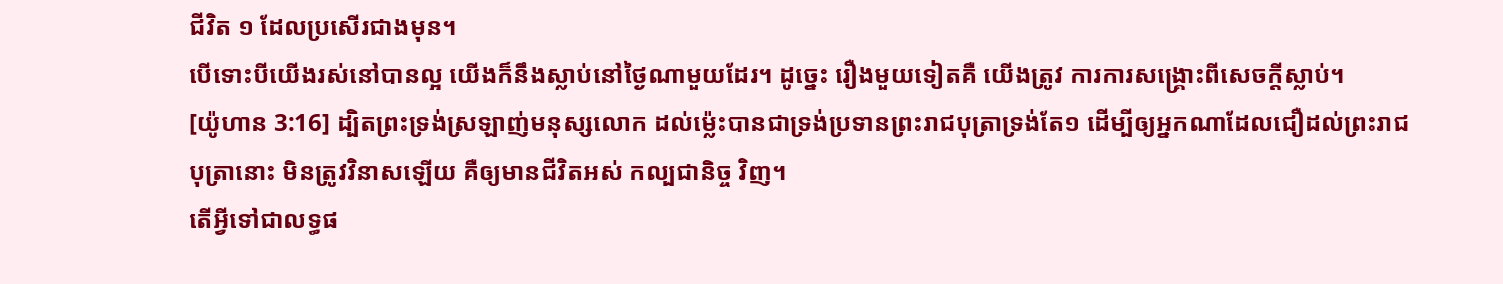ជីវិត ១ ដែលប្រសើរជាងមុន។
បើទោះបីយើងរស់នៅបានល្អ យើងក៏នឹងស្លាប់នៅថ្ងៃណាមួយដែរ។ ដូច្នេះ រឿងមួយទៀតគឺ យើងត្រូវ ការការសង្គ្រោះពីសេចក្ដីស្លាប់។
[យ៉ូហាន 3:16] ដ្បិតព្រះទ្រង់ស្រឡាញ់មនុស្សលោក ដល់ម៉្លេះបានជាទ្រង់ប្រទានព្រះរាជបុត្រាទ្រង់តែ១ ដើម្បីឲ្យអ្នកណាដែលជឿដល់ព្រះរាជបុត្រានោះ មិនត្រូវវិនាសឡើយ គឺឲ្យមានជីវិតអស់ កល្បជានិច្ច វិញ។
តើអ្វីទៅជាលទ្ធផ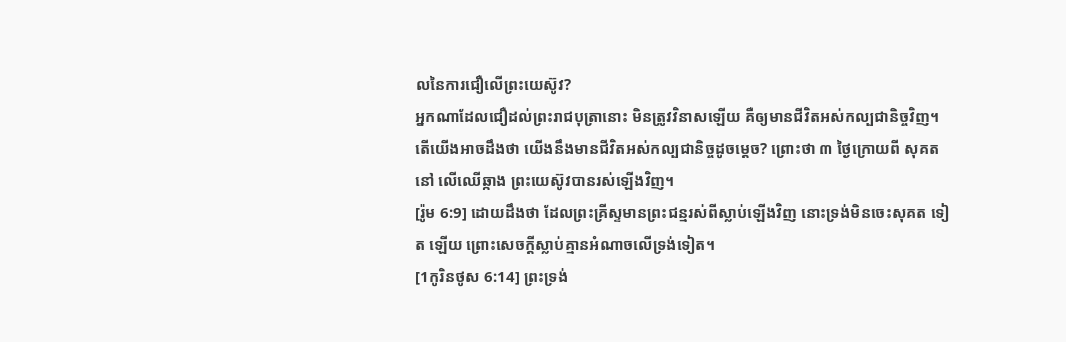លនៃការជឿលើព្រះយេស៊ូវ?
អ្នកណាដែលជឿដល់ព្រះរាជបុត្រានោះ មិនត្រូវវិនាសឡើយ គឺឲ្យមានជីវិតអស់កល្បជានិច្ចវិញ។
តើយើងអាចដឹងថា យើងនឹងមានជីវិតអស់កល្បជានិច្ចដូចម្ដេច? ព្រោះថា ៣ ថ្ងៃក្រោយពី សុគតនៅ លើឈើឆ្កាង ព្រះយេស៊ូវបានរស់ឡើងវិញ។
[រ៉ូម 6:9] ដោយដឹងថា ដែលព្រះគ្រីស្ទមានព្រះជន្មរស់ពីស្លាប់ឡើងវិញ នោះទ្រង់មិនចេះសុគត ទៀត ឡើយ ព្រោះសេចក្តីស្លាប់គ្មានអំណាចលើទ្រង់ទៀត។
[1កូរិនថូស 6:14] ព្រះទ្រង់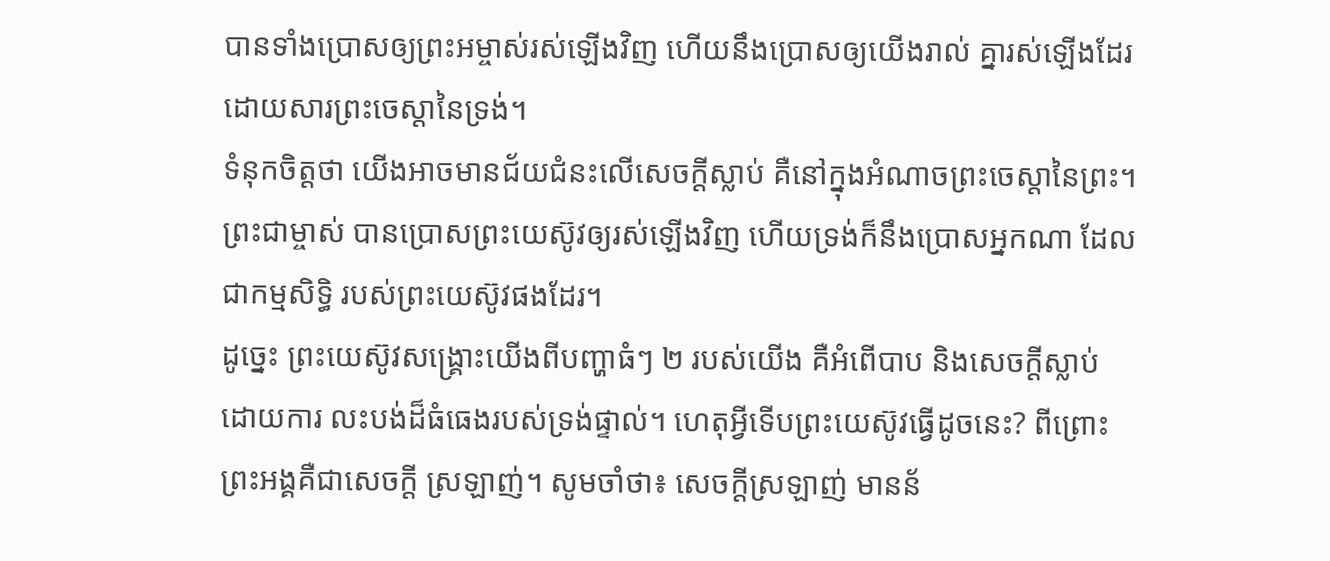បានទាំងប្រោសឲ្យព្រះអម្ចាស់រស់ឡើងវិញ ហើយនឹងប្រោសឲ្យយើងរាល់ គ្នារស់ឡើងដែរ ដោយសារព្រះចេស្តានៃទ្រង់។
ទំនុកចិត្តថា យើងអាចមានជ័យជំនះលើសេចក្ដីស្លាប់ គឺនៅក្នុងអំណាចព្រះចេស្ដានៃព្រះ។ ព្រះជាម្ចាស់ បានប្រោសព្រះយេស៊ូវឲ្យរស់ឡើងវិញ ហើយទ្រង់ក៏នឹងប្រោសអ្នកណា ដែលជាកម្មសិទ្ធិ របស់ព្រះយេស៊ូវផងដែរ។
ដូច្នេះ ព្រះយេស៊ូវសង្គ្រោះយើងពីបញ្ហាធំៗ ២ របស់យើង គឺអំពើបាប និងសេចក្ដីស្លាប់ ដោយការ លះបង់ដ៏ធំធេងរបស់ទ្រង់ផ្ទាល់។ ហេតុអ្វីទើបព្រះយេស៊ូវធ្វើដូចនេះ? ពីព្រោះ ព្រះអង្គគឺជាសេចក្ដី ស្រឡាញ់។ សូមចាំថា៖ សេចក្ដីស្រឡាញ់ មានន័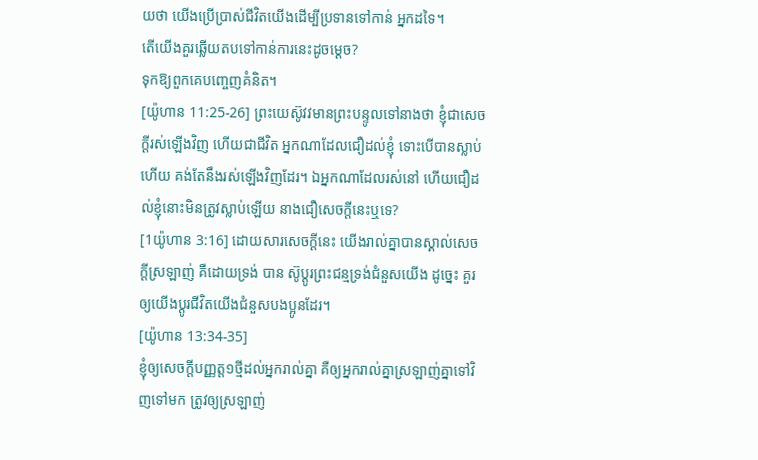យថា យើងប្រើប្រាស់ជីវិតយើងដើម្បីប្រទានទៅកាន់ អ្នកដទៃ។
តើយើងគួរឆ្លើយតបទៅកាន់ការនេះដូចម្ដេច?
ទុកឱ្យពួកគេបញ្ចេញគំនិត។
[យ៉ូហាន 11:25-26] ព្រះយេស៊ូវវមានព្រះបន្ទូលទៅនាងថា ខ្ញុំជាសេចក្តីរស់ឡើងវិញ ហើយជាជីវិត អ្នកណាដែលជឿដល់ខ្ញុំ ទោះបើបានស្លាប់ហើយ គង់តែនឹងរស់ឡើងវិញដែរ។ ឯអ្នកណាដែលរស់នៅ ហើយជឿដល់ខ្ញុំនោះមិនត្រូវស្លាប់ឡើយ នាងជឿសេចក្តីនេះឬទេ?
[1យ៉ូហាន 3:16] ដោយសារសេចក្តីនេះ យើងរាល់គ្នាបានស្គាល់សេចក្តីស្រឡាញ់ គឺដោយទ្រង់ បាន ស៊ូប្តូរព្រះជន្មទ្រង់ជំនួសយើង ដូច្នេះ គួរឲ្យយើងប្តូរជីវិតយើងជំនួសបងប្អូនដែរ។
[យ៉ូហាន 13:34-35]
ខ្ញុំឲ្យសេចក្ដីបញ្ញត្ត១ថ្មីដល់អ្នករាល់គ្នា គឺឲ្យអ្នករាល់គ្នាស្រឡាញ់គ្នាទៅវិញទៅមក ត្រូវឲ្យស្រឡាញ់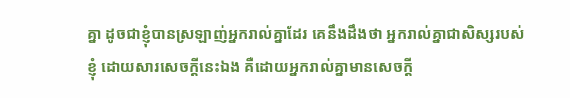គ្នា ដូចជាខ្ញុំបានស្រឡាញ់អ្នករាល់គ្នាដែរ គេនឹងដឹងថា អ្នករាល់គ្នាជាសិស្សរបស់ខ្ញុំ ដោយសារសេចក្ដីនេះឯង គឺដោយអ្នករាល់គ្នាមានសេចក្ដី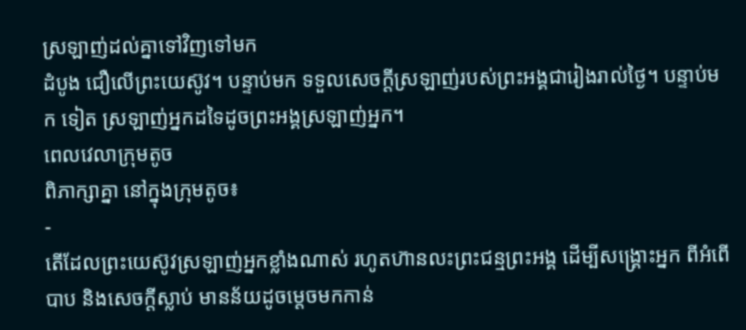ស្រឡាញ់ដល់គ្នាទៅវិញទៅមក
ដំបូង ជឿលើព្រះយេស៊ូវ។ បន្ទាប់មក ទទួលសេចក្ដីស្រឡាញ់របស់ព្រះអង្គជារៀងរាល់ថ្ងៃ។ បន្ទាប់មក ទៀត ស្រឡាញ់អ្នកដទៃដូចព្រះអង្គស្រឡាញ់អ្នក។
ពេលវេលាក្រុមតូច
ពិភាក្សាគ្នា នៅក្នុងក្រុមតូច៖
-
តើដែលព្រះយេស៊ូវស្រឡាញ់អ្នកខ្លាំងណាស់ រហូតហ៊ានលះព្រះជន្មព្រះអង្គ ដើម្បីសង្គ្រោះអ្នក ពីអំពើ បាប និងសេចក្ដីស្លាប់ មានន័យដូចម្ដេចមកកាន់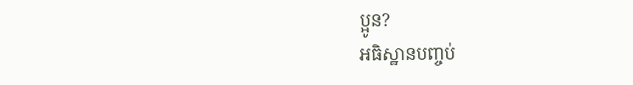ប្អូន?
អធិស្ឋានបញ្ចប់